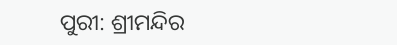ପୁରୀ: ଶ୍ରୀମନ୍ଦିର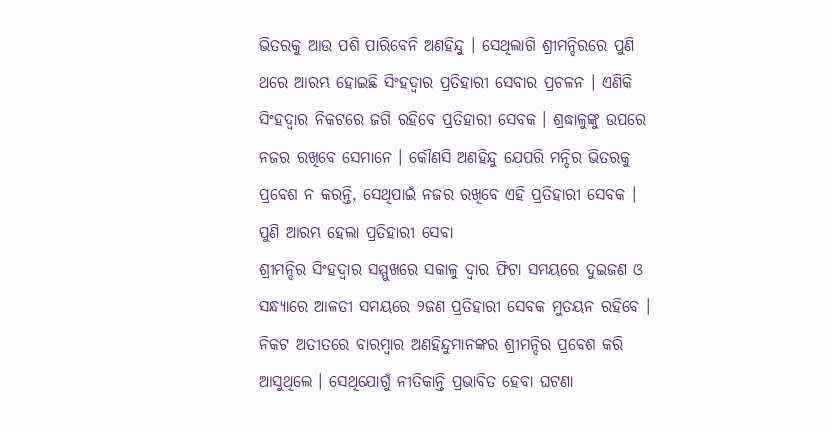ଭିତରକୁ ଆଉ ପଶି ପାରିବେନି ଅଣହିନ୍ଦୁ । ସେଥିଲାଗି ଶ୍ରୀମନ୍ଦିରରେ ପୁଣି ଥରେ ଆରମ୍ଭ ହୋଇଛି ସିଂହଦ୍ୱାର ପ୍ରତିହାରୀ ସେବାର ପ୍ରଚଳନ । ଏଣିକି ସିଂହଦ୍ୱାର ନିକଟରେ ଜଗି ରହିବେ ପ୍ରତିହାରୀ ସେବକ । ଶ୍ରଦ୍ଧାଳୁଙ୍କୁ ଉପରେ ନଜର ରଖିବେ ସେମାନେ । କୌଣସି ଅଣହିନ୍ଦୁ ଯେପରି ମନ୍ଦିର ଭିତରକୁ ପ୍ରବେଶ ନ କରନ୍ତି, ସେଥିପାଇଁ ନଜର ରଖିବେ ଏହି ପ୍ରତିହାରୀ ସେବକ ।
ପୁଣି ଆରମ୍ଭ ହେଲା ପ୍ରତିହାରୀ ସେବା
ଶ୍ରୀମନ୍ଦିର ସିଂହଦ୍ୱାର ସମ୍ମୁଖରେ ସକାଳୁ ଦ୍ୱାର ଫିଟା ସମୟରେ ଦୁଇଜଣ ଓ ସନ୍ଧ୍ୟାରେ ଆଳତୀ ସମୟରେ ୨ଜଣ ପ୍ରତିହାରୀ ସେବକ ମୁତୟନ ରହିବେ ।
ନିକଟ ଅତୀତରେ ବାରମ୍ବାର ଅଣହିନ୍ଦୁମାନଙ୍କର ଶ୍ରୀମନ୍ଦିର ପ୍ରବେଶ କରି ଆସୁଥିଲେ । ସେଥିଯୋଗୁଁ ନୀତିକାନ୍ତି ପ୍ରଭାବିତ ହେବା ଘଟଣା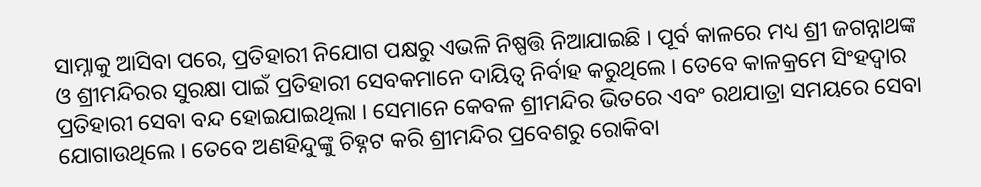ସାମ୍ନାକୁ ଆସିବା ପରେ, ପ୍ରତିହାରୀ ନିଯୋଗ ପକ୍ଷରୁ ଏଭଳି ନିଷ୍ପତ୍ତି ନିଆଯାଇଛି । ପୂର୍ବ କାଳରେ ମଧ୍ୟ ଶ୍ରୀ ଜଗନ୍ନାଥଙ୍କ ଓ ଶ୍ରୀମନ୍ଦିରର ସୁରକ୍ଷା ପାଇଁ ପ୍ରତିହାରୀ ସେବକମାନେ ଦାୟିତ୍ୱ ନିର୍ବାହ କରୁଥିଲେ । ତେବେ କାଳକ୍ରମେ ସିଂହଦ୍ୱାର ପ୍ରତିହାରୀ ସେବା ବନ୍ଦ ହୋଇଯାଇଥିଲା । ସେମାନେ କେବଳ ଶ୍ରୀମନ୍ଦିର ଭିତରେ ଏବଂ ରଥଯାତ୍ରା ସମୟରେ ସେବା ଯୋଗାଉଥିଲେ । ତେବେ ଅଣହିନ୍ଦୁଙ୍କୁ ଚିହ୍ନଟ କରି ଶ୍ରୀମନ୍ଦିର ପ୍ରବେଶରୁ ରୋକିବା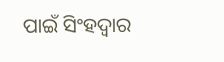ପାଇଁ ସିଂହଦ୍ୱାର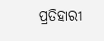ପ୍ରତିହାରୀ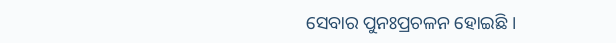ସେବାର ପୁନଃପ୍ରଚଳନ ହୋଇଛି ।